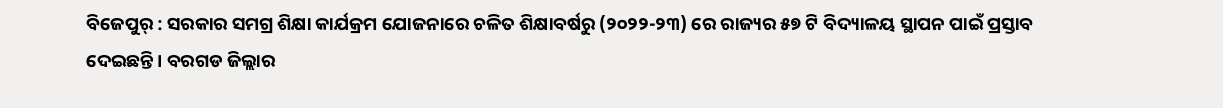ବିଜେପୁର୍ : ସରକାର ସମଗ୍ର ଶିକ୍ଷା କାର୍ଯକ୍ରମ ଯୋଜନାରେ ଚଳିତ ଶିକ୍ଷାବର୍ଷରୁ (୨୦୨୨-୨୩) ରେ ରାଜ୍ୟର ୫୭ ଟି ବିଦ୍ୟାଳୟ ସ୍ଥାପନ ପାଇଁ ପ୍ରସ୍ତାବ ଦେଇଛନ୍ତି । ବରଗଡ ଜିଲ୍ଲାର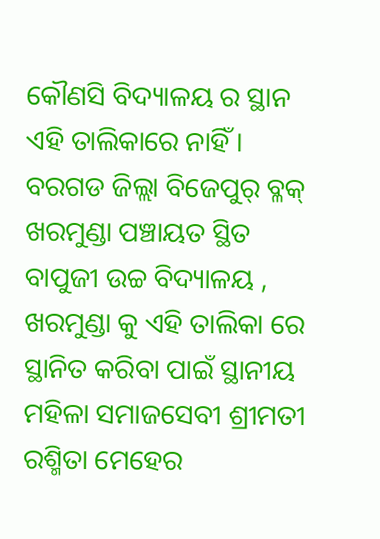କୌଣସି ବିଦ୍ୟାଳୟ ର ସ୍ଥାନ ଏହି ତାଲିକାରେ ନାହିଁ । ବରଗଡ ଜିଲ୍ଲା ବିଜେପୁର୍ ବ୍ଳକ୍ ଖରମୁଣ୍ଡା ପଞ୍ଚାୟତ ସ୍ଥିତ ବାପୁଜୀ ଉଚ୍ଚ ବିଦ୍ୟାଳୟ , ଖରମୁଣ୍ଡା କୁ ଏହି ତାଲିକା ରେ ସ୍ଥାନିତ କରିବା ପାଇଁ ସ୍ଥାନୀୟ ମହିଳା ସମାଜସେବୀ ଶ୍ରୀମତୀ ରଶ୍ମିତା ମେହେର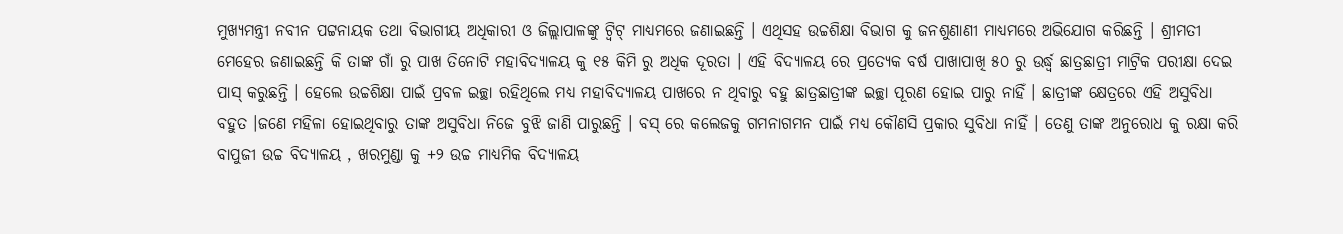ମୁଖ୍ୟମନ୍ତ୍ରୀ ନବୀନ ପଟ୍ଟନାୟକ ତଥା ବିଭାଗୀୟ ଅଧିକାରୀ ଓ ଜିଲ୍ଲାପାଳଙ୍କୁ ଟ୍ୱିଟ୍ ମାଧ୍ୟମରେ ଜଣାଇଛନ୍ତି । ଏଥିସହ ଉଚ୍ଚଶିକ୍ଷା ବିଭାଗ କୁ ଜନଶୁଣାଣୀ ମାଧ୍ୟମରେ ଅଭିଯୋଗ କରିଛନ୍ତି । ଶ୍ରୀମତୀ ମେହେର ଜଣାଇଛନ୍ତି କି ତାଙ୍କ ଗାଁ ରୁ ପାଖ ତିନୋଟି ମହାବିଦ୍ୟାଳୟ କୁ ୧୫ କିମି ରୁ ଅଧିକ ଦୂରତା । ଏହି ବିଦ୍ୟାଳୟ ରେ ପ୍ରତ୍ୟେକ ବର୍ଷ ପାଖାପାଖି ୫୦ ରୁ ଉର୍ଦ୍ଧ୍ବ ଛାତ୍ରଛାତ୍ରୀ ମାଟ୍ରିକ ପରୀକ୍ଷା ଦେଇ ପାସ୍ କରୁଛନ୍ତି । ହେଲେ ଉଚ୍ଚଶିକ୍ଷା ପାଇଁ ପ୍ରବଳ ଇଚ୍ଛା ରହିଥିଲେ ମଧ୍ୟ ମହାବିଦ୍ୟାଳୟ ପାଖରେ ନ ଥିବାରୁ ବହୁ ଛାତ୍ରଛାତ୍ରୀଙ୍କ ଇଚ୍ଛା ପୂରଣ ହୋଇ ପାରୁ ନାହିଁ । ଛାତ୍ରୀଙ୍କ କ୍ଷେତ୍ରରେ ଏହି ଅସୁବିଧା ବହୁତ ।ଜଣେ ମହିଳା ହୋଇଥିବାରୁ ତାଙ୍କ ଅସୁବିଧା ନିଜେ ବୁଝି ଜାଣି ପାରୁଛନ୍ତି । ବସ୍ ରେ କଲେଜକୁ ଗମନାଗମନ ପାଇଁ ମଧ୍ୟ କୌଣସି ପ୍ରକାର ସୁବିଧା ନାହିଁ । ତେଣୁ ତାଙ୍କ ଅନୁରୋଧ କୁ ରକ୍ଷା କରି ବାପୁଜୀ ଉଚ୍ଚ ବିଦ୍ୟାଳୟ , ଖରମୁଣ୍ଡା କୁ +୨ ଉଚ୍ଚ ମାଧ୍ୟମିକ ବିଦ୍ୟାଳୟ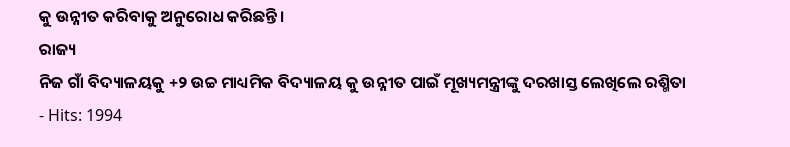କୁ ଉନ୍ନୀତ କରିବାକୁ ଅନୁରୋଧ କରିଛନ୍ତି।
ରାଜ୍ୟ
ନିଜ ଗାଁ ବିଦ୍ୟାଳୟକୁ +୨ ଉଚ୍ଚ ମାଧ୍ୟମିକ ବିଦ୍ୟାଳୟ କୁ ଉନ୍ନୀତ ପାଇଁ ମୂଖ୍ୟମନ୍ତ୍ରୀଙ୍କୁ ଦରଖାସ୍ତ ଲେଖିଲେ ରଶ୍ମିତା
- Hits: 1994